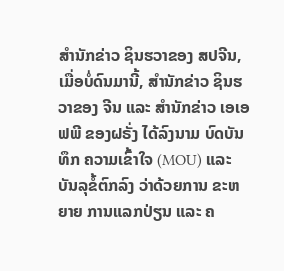ສຳນັກຂ່າວ ຊິນຮວາຂອງ ສປຈີນ, ເມື່ອບໍ່ດົນມານີ້, ສຳນັກຂ່າວ ຊິນຮວາຂອງ ຈີນ ແລະ ສຳນັກຂ່າວ ເອເອຟພີ ຂອງຝຣັ່ງ ໄດ້ລົງນາມ ບົດບັນທຶກ ຄວາມເຂົ້າໃຈ (MOU) ແລະ ບັນລຸຂໍ້ຕົກລົງ ວ່າດ້ວຍການ ຂະຫຍາຍ ການແລກປ່ຽນ ແລະ ຄ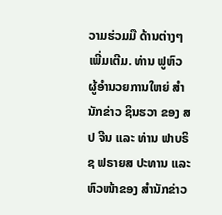ວາມຮ່ວມມື ດ້ານຕ່າງໆ ເພີ່ມເຕີມ. ທ່ານ ຟູຫົວ ຜູ້ອຳນວຍການໃຫຍ່ ສຳນັກຂ່າວ ຊິນຮວາ ຂອງ ສປ ຈີນ ແລະ ທ່ານ ຟາບຣິຊ ຟຣາຍສ ປະທານ ແລະ ຫົວໜ້າຂອງ ສຳນັກຂ່າວ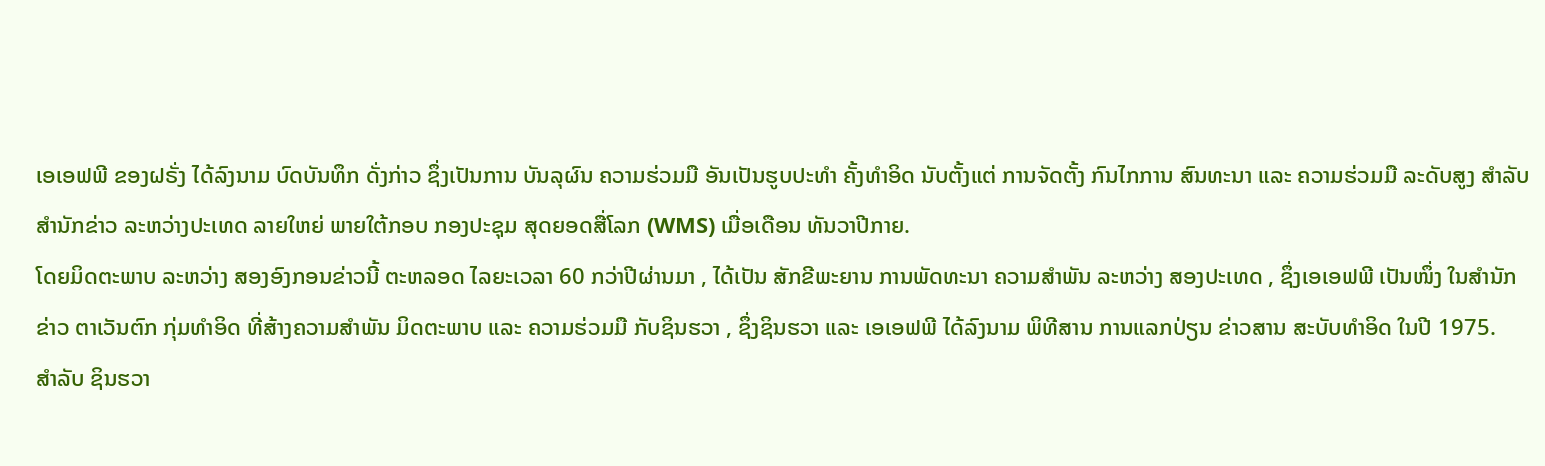ເອເອຟພີ ຂອງຝຣັ່ງ ໄດ້ລົງນາມ ບົດບັນທຶກ ດັ່ງກ່າວ ຊຶ່ງເປັນການ ບັນລຸຜົນ ຄວາມຮ່ວມມື ອັນເປັນຮູບປະທຳ ຄັ້ງທຳອິດ ນັບຕັ້ງແຕ່ ການຈັດຕັ້ງ ກົນໄກການ ສົນທະນາ ແລະ ຄວາມຮ່ວມມື ລະດັບສູງ ສຳລັບ ສຳນັກຂ່າວ ລະຫວ່າງປະເທດ ລາຍໃຫຍ່ ພາຍໃຕ້ກອບ ກອງປະຊຸມ ສຸດຍອດສື່ໂລກ (WMS) ເມື່ອເດືອນ ທັນວາປີກາຍ.
ໂດຍມິດຕະພາບ ລະຫວ່າງ ສອງອົງກອນຂ່າວນີ້ ຕະຫລອດ ໄລຍະເວລາ 60 ກວ່າປີຜ່ານມາ , ໄດ້ເປັນ ສັກຂີພະຍານ ການພັດທະນາ ຄວາມສຳພັນ ລະຫວ່າງ ສອງປະເທດ , ຊຶ່ງເອເອຟພີ ເປັນໜຶ່ງ ໃນສຳນັກຂ່າວ ຕາເວັນຕົກ ກຸ່ມທຳອິດ ທີ່ສ້າງຄວາມສຳພັນ ມິດຕະພາບ ແລະ ຄວາມຮ່ວມມື ກັບຊິນຮວາ , ຊຶ່ງຊິນຮວາ ແລະ ເອເອຟພີ ໄດ້ລົງນາມ ພິທີສານ ການແລກປ່ຽນ ຂ່າວສານ ສະບັບທຳອິດ ໃນປີ 1975.
ສຳລັບ ຊິນຮວາ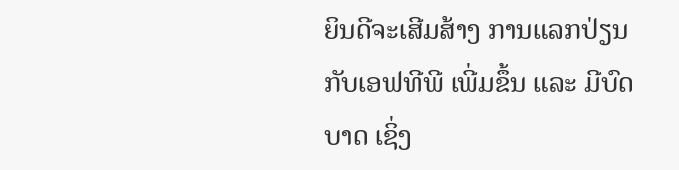ຍິນດີຈະເສີມສ້າງ ການແລກປ່ຽນ ກັບເອຟທີພີ ເພີ່ມຂຶ້ນ ແລະ ມີບົດບາດ ເຊິ່ງ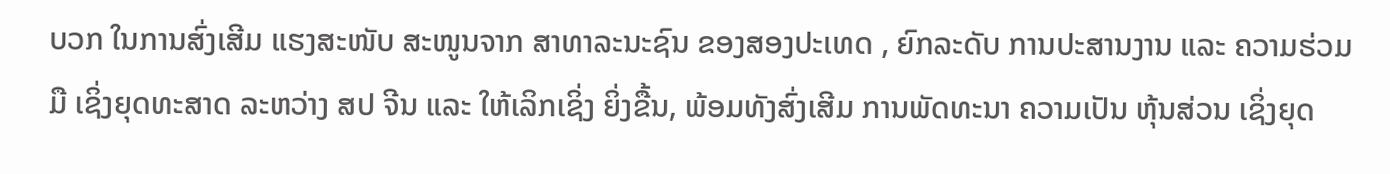ບວກ ໃນການສົ່ງເສີມ ແຮງສະໜັບ ສະໜູນຈາກ ສາທາລະນະຊົນ ຂອງສອງປະເທດ , ຍົກລະດັບ ການປະສານງານ ແລະ ຄວາມຮ່ວມມື ເຊິ່ງຍຸດທະສາດ ລະຫວ່າງ ສປ ຈີນ ແລະ ໃຫ້ເລິກເຊິ່ງ ຍິ່ງຂື້ນ, ພ້ອມທັງສົ່ງເສີມ ການພັດທະນາ ຄວາມເປັນ ຫຸ້ນສ່ວນ ເຊິ່ງຍຸດ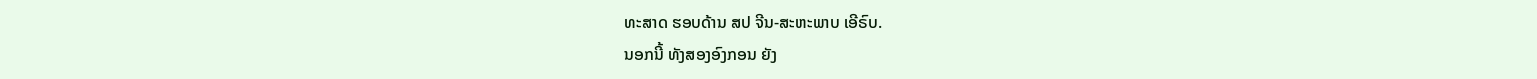ທະສາດ ຮອບດ້ານ ສປ ຈີນ-ສະຫະພາບ ເອີຣົບ.
ນອກນີ້ ທັງສອງອົງກອນ ຍັງ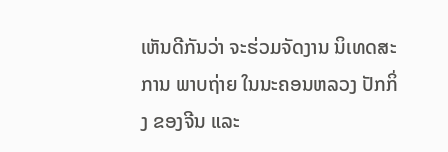ເຫັນດີກັນວ່າ ຈະຮ່ວມຈັດງານ ນິເທດສະການ ພາບຖ່າຍ ໃນນະຄອນຫລວງ ປັກກິ່ງ ຂອງຈີນ ແລະ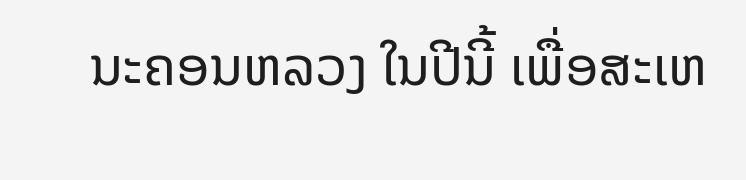ນະຄອນຫລວງ ໃນປີນີ້ ເພື່ອສະເຫ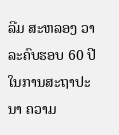ລີມ ສະຫລອງ ວາລະຄົບຮອບ 60 ປີ ໃນການສະຖາປະນາ ຄວາມ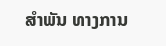ສຳພັນ ທາງການ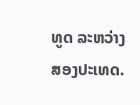ທູດ ລະຫວ່າງ ສອງປະເທດ.